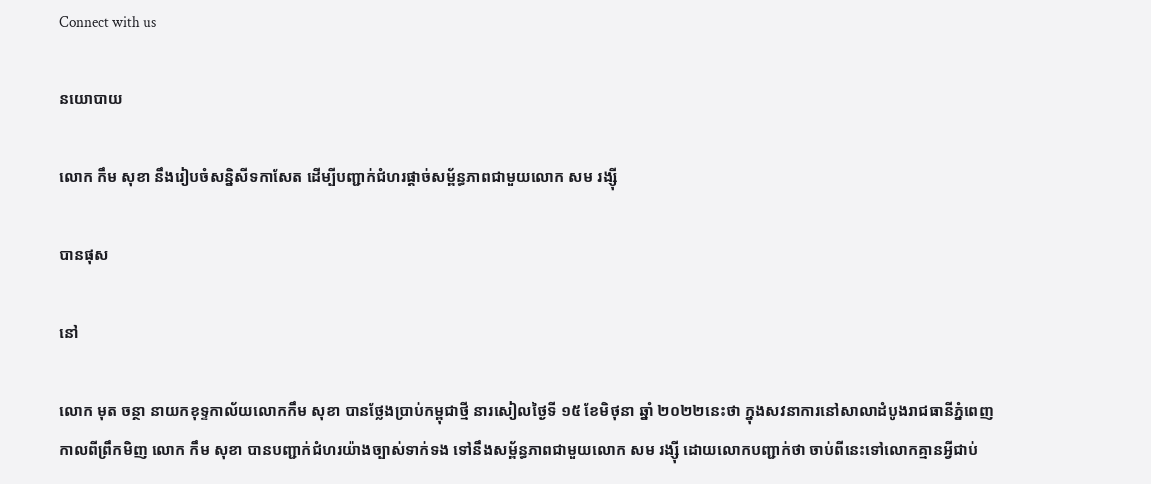Connect with us

នយោបាយ

លោក កឹម សុខា នឹងរៀបចំសន្និសីទកាសែត ដើម្បីបញ្ជាក់ជំហរផ្តាច់សម្ព័ន្ធភាពជាមួយលោក សម រង្ស៊ី

បានផុស

នៅ

លោក មុត ចន្ថា នាយកខុទ្ទកាល័យលោកកឹម សុខា បានថ្លែងប្រាប់កម្ពុជាថ្មី នារសៀលថ្ងៃទី ១៥ ខែមិថុនា ឆ្នាំ ២០២២នេះថា ក្នុងសវនាការនៅសាលាដំបូងរាជធានីភ្នំពេញ កាលពីព្រឹកមិញ លោក កឹម សុខា បានបញ្ជាក់ជំហរយ៉ាងច្បាស់ទាក់ទង ទៅនឹងសម្ព័ន្ធភាពជាមួយលោក សម រង្ស៊ី ដោយលោកបញ្ជាក់ថា ចាប់ពីនេះទៅលោកគ្មានអ្វីជាប់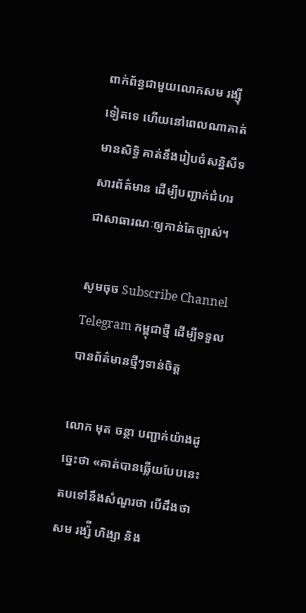ពាក់ព័ន្ធជាមួយលោកសម រង្ស៊ី ទៀតទេ ហើយនៅពេលណាគាត់មានសិទ្ធិ គាត់នឹងរៀបចំសន្និសីទសារព័ត៌មាន ដើម្បីបញ្ជាក់ជំហរជាសាធារណៈឲ្យកាន់តែច្បាស់។

សូមចុច Subscribe Channel Telegram កម្ពុជាថ្មី ដើម្បីទទួលបានព័ត៌មានថ្មីៗទាន់ចិត្ត

លោក មុត ចន្ថា បញ្ជាក់យ៉ាងដូច្នេះថា «គាត់បានឆ្លើយបែបនេះតបទៅនឹងសំណួរថា បើដឹងថា សម រង្ស៉ី ហិង្សា និង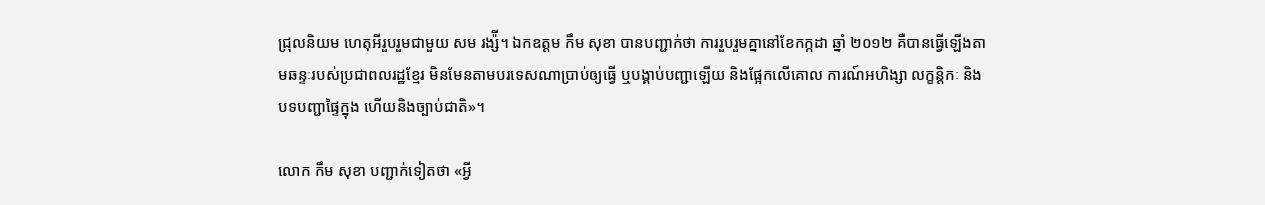ជ្រុលនិយម ហេតុអីរួបរួមជាមួយ សម រង្ស៉ី។ ឯកឧត្តម កឹម សុខា បានបញ្ជាក់ថា ការរួបរួមគ្នានៅខែកក្កដា ឆ្នាំ ២០១២ គឺបានធ្វើឡើងតាមឆន្ទៈរបស់ប្រជាពលរដ្ឋខ្មែរ មិនមែនតាមបរទេសណាប្រាប់ឲ្យធ្វើ ឬបង្គាប់បញ្ជាឡើយ និងផ្អែកលើគោល ការណ៍អហិង្សា លក្ខន្តិកៈ និងបទបញ្ជាផ្ទៃក្នុង ហើយនិងច្បាប់ជាតិ»។

លោក កឹម សុខា បញ្ជាក់ទៀតថា «អ្វី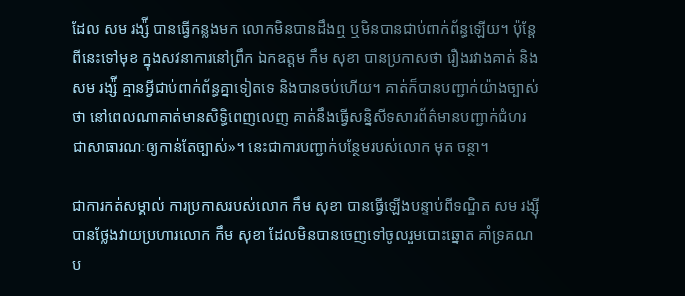ដែល សម រង្ស៉ី បានធ្វើកន្លងមក លោកមិនបានដឹងឮ ឬមិនបានជាប់ពាក់ព័ន្ធឡើយ។ ប៉ុន្តែពីនេះទៅមុខ ក្នុងសវនាការនៅព្រឹក ឯកឧត្តម កឹម សុខា បានប្រកាសថា រឿងរវាងគាត់ និង សម រង្ស៉ី គ្មានអ្វីជាប់ពាក់ព័ន្ធគ្នាទៀតទេ និងបានចប់ហើយ។ គាត់ក៏បានបញ្ជាក់យ៉ាងច្បាស់ថា នៅពេលណាគាត់មានសិទ្ធិពេញលេញ គាត់នឹងធ្វើសន្និសីទសារព័ត៌មានបញ្ជាក់ជំហរ ជាសាធារណៈឲ្យកាន់តែច្បាស់»។ នេះជាការបញ្ជាក់បន្ថែមរបស់លោក មុត ចន្ថា។

ជាការកត់សម្គាល់ ការប្រកាសរបស់លោក កឹម សុខា បានធ្វើឡើងបន្ទាប់ពីទណ្ឌិត សម រង្ស៊ី បានថ្លែងវាយប្រហារលោក កឹម សុខា ដែលមិនបានចេញទៅចូលរួមបោះឆ្នោត គាំទ្រគណប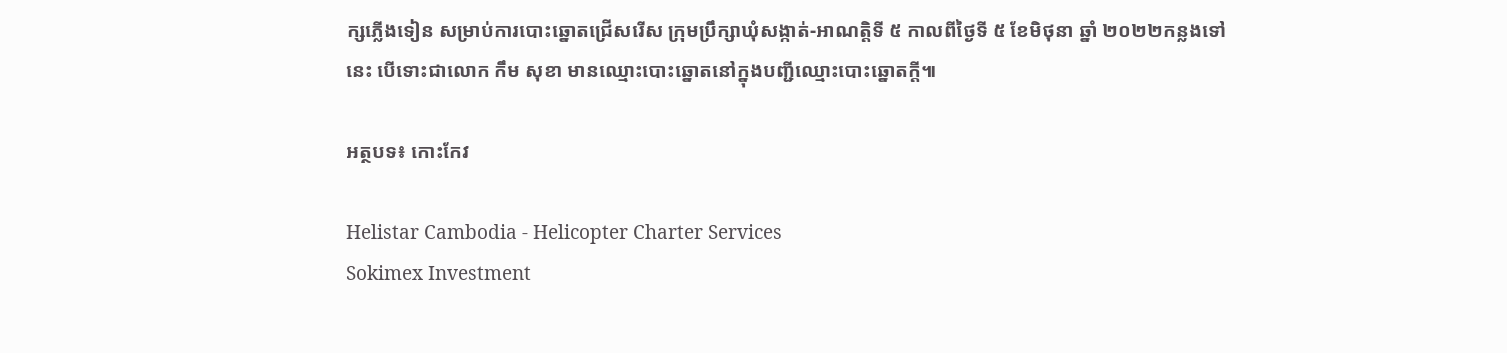ក្សភ្លើងទៀន សម្រាប់ការបោះឆ្នោតជ្រើសរើស ក្រុមប្រឹក្សាឃុំសង្កាត់-អាណត្តិទី ៥ កាលពីថ្ងៃទី ៥ ខែមិថុនា ឆ្នាំ ២០២២កន្លងទៅនេះ បើទោះជាលោក កឹម សុខា មានឈ្មោះបោះឆ្នោតនៅក្នុងបញ្ជីឈ្មោះបោះឆ្នោតក្តី៕

អត្ថបទ៖ កោះកែវ

Helistar Cambodia - Helicopter Charter Services
Sokimex Investment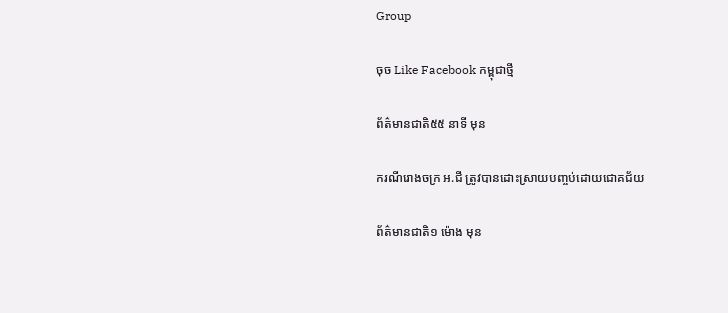Group

ចុច Like Facebook កម្ពុជាថ្មី

ព័ត៌មានជាតិ៥៥ នាទី មុន

ករណីរោងចក្រ អ.ជី ត្រូវបានដោះស្រាយបញ្ចប់ដោយជោគជ័យ

ព័ត៌មានជាតិ១ ម៉ោង មុន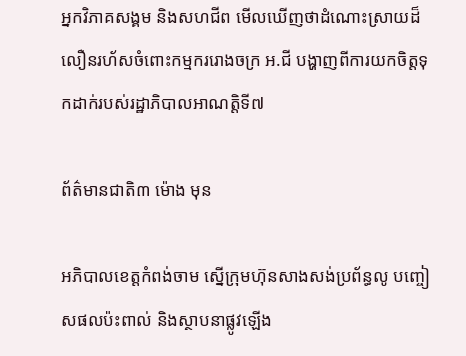អ្នកវិភាគសង្គម និងសហជីព មើលឃើញថាដំណោះស្រាយដ៏លឿនរហ័សចំពោះកម្មកររោងចក្រ អ.ជី បង្ហាញពីការយកចិត្តទុកដាក់របស់រដ្ឋាភិបាលអាណត្តិទី៧

ព័ត៌មានជាតិ៣ ម៉ោង មុន

អភិបាលខេត្តកំពង់ចាម ស្នើក្រុមហ៊ុនសាងសង់ប្រព័ន្ធលូ បញ្ចៀសផលប៉ះពាល់ និងស្ថាបនាផ្លូវឡើង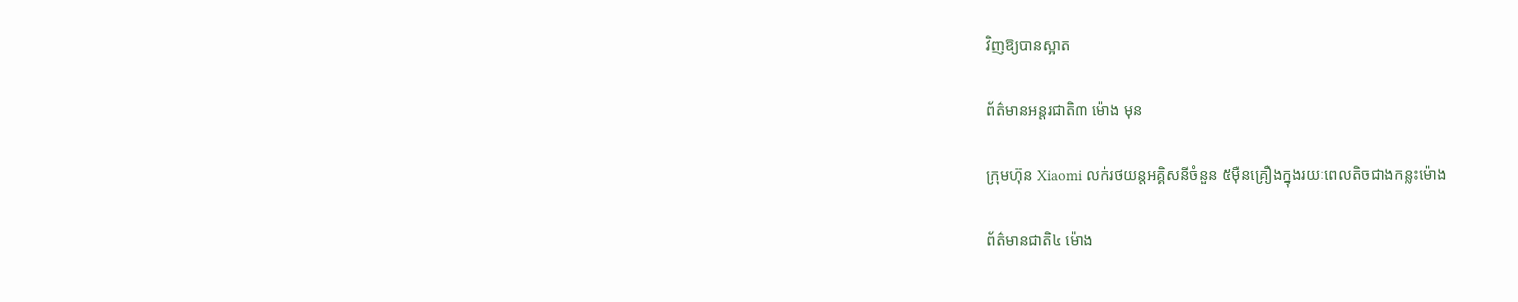វិញឱ្យបានស្អាត

ព័ត៌មានអន្ដរជាតិ៣ ម៉ោង មុន

ក្រុមហ៊ុន Xiaomi លក់រថយន្តអគ្គិសនីចំនួន ៥ម៉ឺនគ្រឿងក្នុងរយៈពេលតិចជាងកន្លះម៉ោង

ព័ត៌មានជាតិ៤ ម៉ោង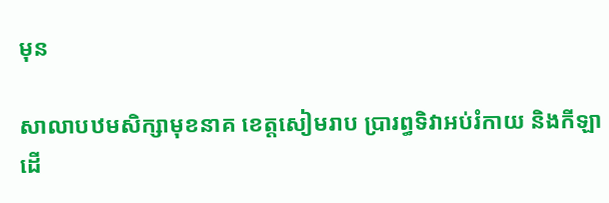មុន

សាលាបឋមសិក្សាមុខនាគ ខេត្តសៀមរាប ប្រារព្ធទិវាអប់រំកាយ និងកីឡា ដើ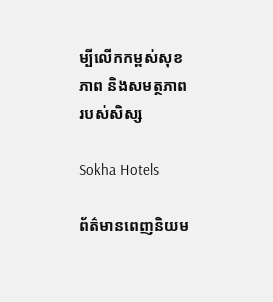ម្បីលើកកម្ពស់សុខភាព និងសមត្ថភាពរបស់សិស្ស

Sokha Hotels

ព័ត៌មានពេញនិយម